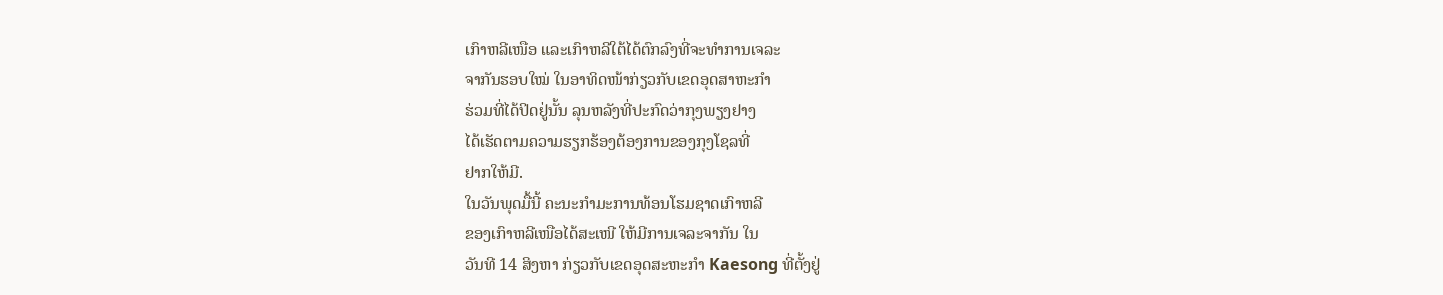ເກົາຫລີເໜືອ ແລະເກົາຫລີໃຕ້ໄດ້ຕົກລົງທີ່ຈະທໍາການເຈລະ
ຈາກັນຮອບໃໝ່ ໃນອາທິດໜ້າກ່ຽວກັບເຂດອຸດສາຫະກຳ
ຮ່ວມທີ່ໄດ້ປິດຢູ່ນັ້ນ ລຸນຫລັງທີ່ປະກົດວ່າກຸງພຽງຢາງ
ໄດ້ເຮັດຕາມຄວາມຮຽກຮ້ອງຕ້ອງການຂອງກຸງໂຊລທີ່
ຢາກໃຫ້ມີ.
ໃນວັນພຸດມື້ນີ້ ຄະນະກໍາມະການທ້ອນໂຮມຊາດເກົາຫລີ
ຂອງເກົາຫລີເໜືອໄດ້ສະເໜີ ໃຫ້ມີການເຈລະຈາກັນ ໃນ
ວັນທີ 14 ສິງຫາ ກ່ຽວກັບເຂດອຸດສະຫະກໍາ Kaesong ທີ່ຕັ້ງຢູ່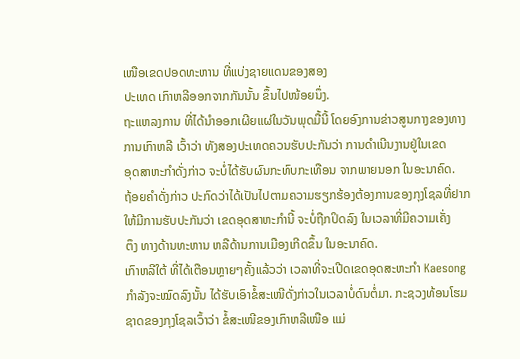ເໜືອເຂດປອດທະຫານ ທີ່ແບ່ງຊາຍແດນຂອງສອງ
ປະເທດ ເກົາຫລີອອກຈາກກັນນັ້ນ ຂຶ້ນໄປໜ້ອຍນຶ່ງ.
ຖະແຫລງການ ທີ່ໄດ້ນໍາອອກເຜີຍແຜ່ໃນວັນພຸດມື້ນີ້ ໂດຍອົງການຂ່າວສູນກາງຂອງທາງ
ການເກົາຫລີ ເວົ້າວ່າ ທັງສອງປະເທດຄວນຮັບປະກັນວ່າ ການດໍາເນີນງານຢູ່ໃນເຂດ
ອຸດສາຫະກຳດັ່ງກ່າວ ຈະບໍ່ໄດ້ຮັບຜົນກະທົບກະເທືອນ ຈາກພາຍນອກ ໃນອະນາຄົດ.
ຖ້ອຍຄໍາດັ່ງກ່າວ ປະກົດວ່າໄດ້ເປັນໄປຕາມຄວາມຮຽກຮ້ອງຕ້ອງການຂອງກຸງໂຊລທີ່ຢາກ
ໃຫ້ມີການຮັບປະກັນວ່າ ເຂດອຸດສາຫະກຳນີ້ ຈະບໍ່ຖືກປິດລົງ ໃນເວລາທີ່ມີຄວາມເຄັ່ງ
ຕຶງ ທາງດ້ານທະຫານ ຫລືດ້ານການເມືອງເກີດຂຶ້ນ ໃນອະນາຄົດ.
ເກົາຫລີໃຕ້ ທີ່ໄດ້ເຕືອນຫຼາຍໆຄັ້ງແລ້ວວ່າ ເວລາທີ່ຈະເປີດເຂດອຸດສະຫະກໍາ Kaesong
ກໍາລັງຈະໝົດລົງນັ້ນ ໄດ້ຮັບເອົາຂໍ້ສະເໜີດັ່ງກ່າວໃນເວລາບໍ່ດົນຕໍ່ມາ. ກະຊວງທ້ອນໂຮມ
ຊາດຂອງກຸງໂຊລເວົ້າວ່າ ຂໍ້ສະເໜີຂອງເກົາຫລີເໜືອ ແມ່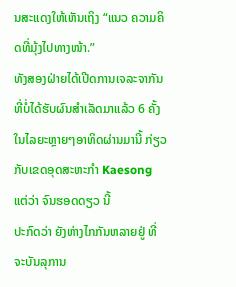ນສະແດງໃຫ້ເຫັນເຖິງ “ແນວ ຄວາມຄິດທີ່ມຸ້ງໄປທາງໜ້າ.”
ທັງສອງຝ່າຍໄດ້ເປີດການເຈລະຈາກັນ ທີ່ບໍ່ໄດ້ຮັບຜົນສໍາເລັດມາແລ້ວ 6 ຄັ້ງ ໃນໄລຍະຫຼາຍໆອາທິດຜ່ານມານີ້ ກ່ຽວກັບເຂດອຸດສະຫະກໍາ Kaesong ແຕ່ວ່າ ຈົນຮອດດຽວ ນີ້
ປະກົດວ່າ ຍັງຫ່າງໄກກັນຫລາຍຢູ່ ທີ່ຈະບັນລຸການ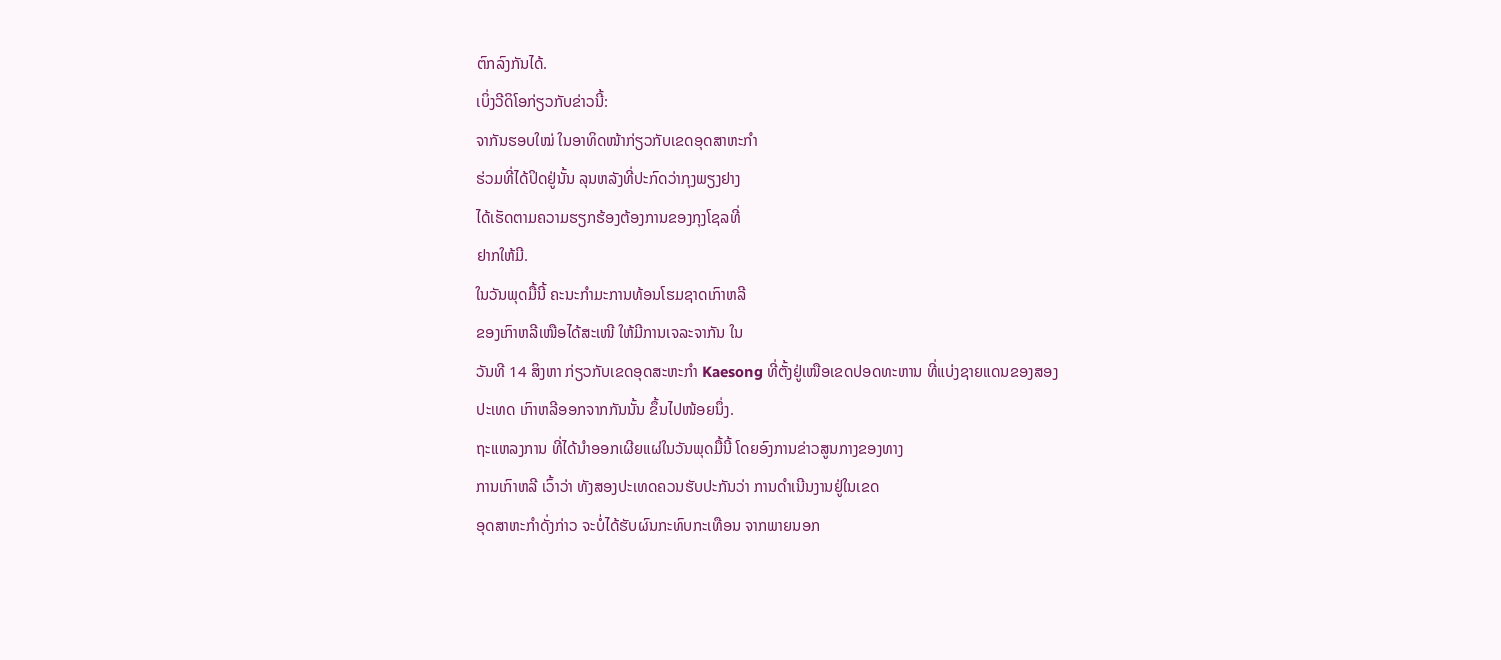ຕົກລົງກັນໄດ້.
ເບິ່ງວີດິໂອກ່ຽວກັບຂ່າວນີ້:
ຈາກັນຮອບໃໝ່ ໃນອາທິດໜ້າກ່ຽວກັບເຂດອຸດສາຫະກຳ
ຮ່ວມທີ່ໄດ້ປິດຢູ່ນັ້ນ ລຸນຫລັງທີ່ປະກົດວ່າກຸງພຽງຢາງ
ໄດ້ເຮັດຕາມຄວາມຮຽກຮ້ອງຕ້ອງການຂອງກຸງໂຊລທີ່
ຢາກໃຫ້ມີ.
ໃນວັນພຸດມື້ນີ້ ຄະນະກໍາມະການທ້ອນໂຮມຊາດເກົາຫລີ
ຂອງເກົາຫລີເໜືອໄດ້ສະເໜີ ໃຫ້ມີການເຈລະຈາກັນ ໃນ
ວັນທີ 14 ສິງຫາ ກ່ຽວກັບເຂດອຸດສະຫະກໍາ Kaesong ທີ່ຕັ້ງຢູ່ເໜືອເຂດປອດທະຫານ ທີ່ແບ່ງຊາຍແດນຂອງສອງ
ປະເທດ ເກົາຫລີອອກຈາກກັນນັ້ນ ຂຶ້ນໄປໜ້ອຍນຶ່ງ.
ຖະແຫລງການ ທີ່ໄດ້ນໍາອອກເຜີຍແຜ່ໃນວັນພຸດມື້ນີ້ ໂດຍອົງການຂ່າວສູນກາງຂອງທາງ
ການເກົາຫລີ ເວົ້າວ່າ ທັງສອງປະເທດຄວນຮັບປະກັນວ່າ ການດໍາເນີນງານຢູ່ໃນເຂດ
ອຸດສາຫະກຳດັ່ງກ່າວ ຈະບໍ່ໄດ້ຮັບຜົນກະທົບກະເທືອນ ຈາກພາຍນອກ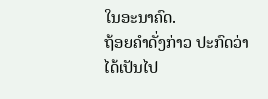ໃນອະນາຄົດ.
ຖ້ອຍຄໍາດັ່ງກ່າວ ປະກົດວ່າໄດ້ເປັນໄປ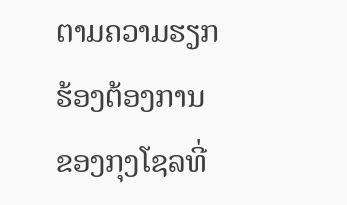ຕາມຄວາມຮຽກຮ້ອງຕ້ອງການຂອງກຸງໂຊລທີ່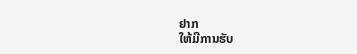ຢາກ
ໃຫ້ມີການຮັບ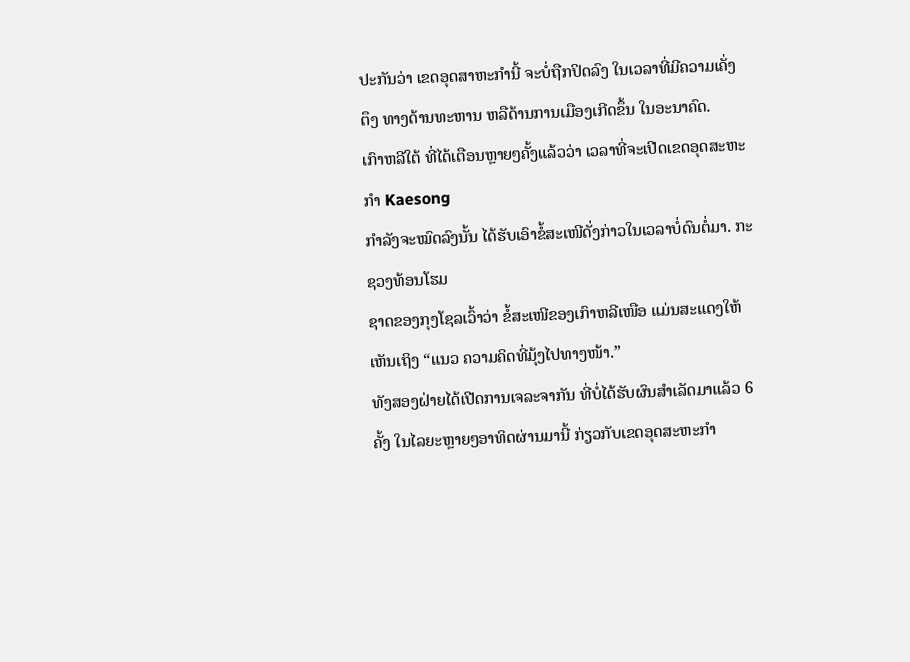ປະກັນວ່າ ເຂດອຸດສາຫະກຳນີ້ ຈະບໍ່ຖືກປິດລົງ ໃນເວລາທີ່ມີຄວາມເຄັ່ງ
ຕຶງ ທາງດ້ານທະຫານ ຫລືດ້ານການເມືອງເກີດຂຶ້ນ ໃນອະນາຄົດ.
ເກົາຫລີໃຕ້ ທີ່ໄດ້ເຕືອນຫຼາຍໆຄັ້ງແລ້ວວ່າ ເວລາທີ່ຈະເປີດເຂດອຸດສະຫະກໍາ Kaesong
ກໍາລັງຈະໝົດລົງນັ້ນ ໄດ້ຮັບເອົາຂໍ້ສະເໜີດັ່ງກ່າວໃນເວລາບໍ່ດົນຕໍ່ມາ. ກະຊວງທ້ອນໂຮມ
ຊາດຂອງກຸງໂຊລເວົ້າວ່າ ຂໍ້ສະເໜີຂອງເກົາຫລີເໜືອ ແມ່ນສະແດງໃຫ້ເຫັນເຖິງ “ແນວ ຄວາມຄິດທີ່ມຸ້ງໄປທາງໜ້າ.”
ທັງສອງຝ່າຍໄດ້ເປີດການເຈລະຈາກັນ ທີ່ບໍ່ໄດ້ຮັບຜົນສໍາເລັດມາແລ້ວ 6 ຄັ້ງ ໃນໄລຍະຫຼາຍໆອາທິດຜ່ານມານີ້ ກ່ຽວກັບເຂດອຸດສະຫະກໍາ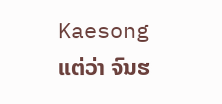Kaesong ແຕ່ວ່າ ຈົນຮ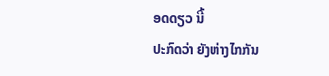ອດດຽວ ນີ້
ປະກົດວ່າ ຍັງຫ່າງໄກກັນ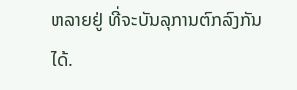ຫລາຍຢູ່ ທີ່ຈະບັນລຸການຕົກລົງກັນໄດ້.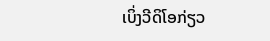ເບິ່ງວີດິໂອກ່ຽວ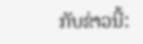ກັບຂ່າວນີ້: